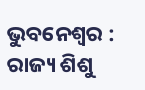ଭୁବନେଶ୍ୱର : ରାଜ୍ୟ ଶିଶୁ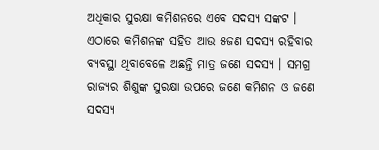ଅଧିକାର ସୁରକ୍ଷା କମିଶନରେ ଏବେ ସଦସ୍ୟ ସଙ୍କଟ । ଏଠାରେ କମିଶନଙ୍କ ସହିତ ଆଉ ୫ଜଣ ସଦସ୍ୟ ରହିବାର ବ୍ୟବସ୍ଥା ଥିବାବେଳେ ଅଛନ୍ତି ମାତ୍ର ଜଣେ ସଦସ୍ୟ । ସମଗ୍ର ରାଜ୍ୟର ଶିଶୁଙ୍କ ସୁରକ୍ଷା ଉପରେ ଜଣେ କମିଶନ ଓ ଜଣେ ସଦସ୍ୟ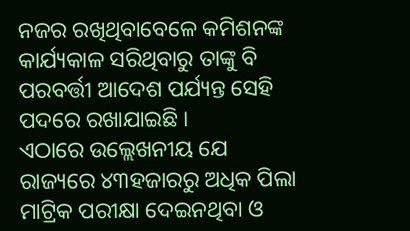ନଜର ରଖିଥିବାବେଳେ କମିଶନଙ୍କ କାର୍ଯ୍ୟକାଳ ସରିଥିବାରୁ ତାଙ୍କୁ ବି ପରବର୍ତ୍ତୀ ଆଦେଶ ପର୍ଯ୍ୟନ୍ତ ସେହି ପଦରେ ରଖାଯାଇଛି ।
ଏଠାରେ ଉଲ୍ଲେଖନୀୟ ଯେ ରାଜ୍ୟରେ ୪୩ହଜାରରୁ ଅଧିକ ପିଲା ମାଟ୍ରିକ ପରୀକ୍ଷା ଦେଇନଥିବା ଓ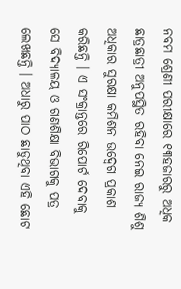ନବମ ଶ୍ରେଣୀ ପରୀକ୍ଷାରେ ୧୩ହଜାରରୁ ଅଧିକ ଛାତ୍ରଛାତ୍ରୀ ଅନୁପସ୍ଥିତ ରହିବା ନେଇ ରାଜ୍ୟ ଶିଶୁ ଅଧିକାର ସୁରକ୍ଷା କମିଶନ ଉଦ୍ବେଗ ପ୍ରକାଶ କରିଛନ୍ତି । ଏ ସଂକ୍ରାନ୍ତରେ ରିପୋର୍ଟ ଦେବାକୁ ସେ ବିଦ୍ୟାଳୟ ଓ ଗଣଶିକ୍ଷା ବିଭାଗକୁ ପତ୍ର ଲେଖଛନ୍ତି । ଅଧାରୁ ପାଠ ଛାଡୁଥିବା ଏହି ଛୋଟ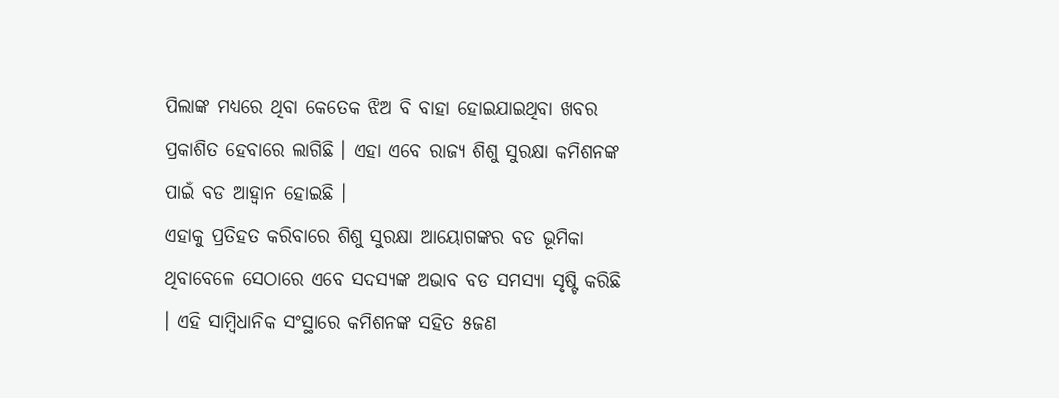ପିଲାଙ୍କ ମଧ୍ୟରେ ଥିବା କେତେକ ଝିଅ ବି ବାହା ହୋଇଯାଇଥିବା ଖବର ପ୍ରକାଶିତ ହେବାରେ ଲାଗିଛି । ଏହା ଏବେ ରାଜ୍ୟ ଶିଶୁ ସୁରକ୍ଷା କମିଶନଙ୍କ ପାଇଁ ବଡ ଆହ୍ୱାନ ହୋଇଛି ।
ଏହାକୁ ପ୍ରତିହତ କରିବାରେ ଶିଶୁ ସୁରକ୍ଷା ଆୟୋଗଙ୍କର ବଡ ଭୂମିକା ଥିବାବେଳେ ସେଠାରେ ଏବେ ସଦସ୍ୟଙ୍କ ଅଭାବ ବଡ ସମସ୍ୟା ସୃଷ୍ଟି କରିଛି । ଏହି ସାମ୍ବିଧାନିକ ସଂସ୍ଥାରେ କମିଶନଙ୍କ ସହିତ ୫ଜଣ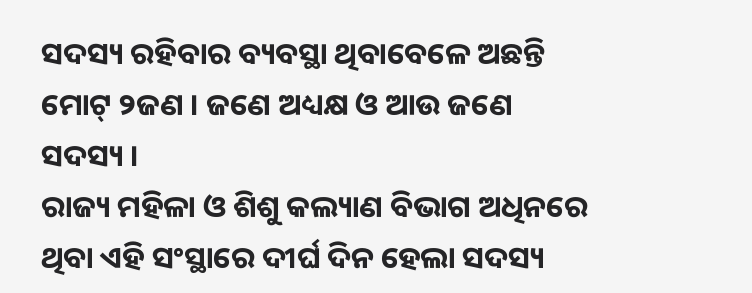ସଦସ୍ୟ ରହିବାର ବ୍ୟବସ୍ଥା ଥିବାବେଳେ ଅଛନ୍ତି ମୋଟ୍ ୨ଜଣ । ଜଣେ ଅଧ୍ୟକ୍ଷ ଓ ଆଉ ଜଣେ ସଦସ୍ୟ ।
ରାଜ୍ୟ ମହିଳା ଓ ଶିଶୁ କଲ୍ୟାଣ ବିଭାଗ ଅଧିନରେ ଥିବା ଏହି ସଂସ୍ଥାରେ ଦୀର୍ଘ ଦିନ ହେଲା ସଦସ୍ୟ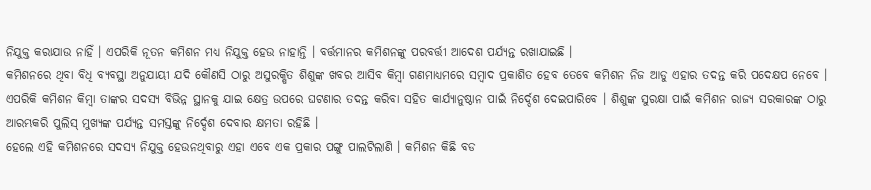ନିଯୁକ୍ତ କରାଯାଉ ନାହିଁ । ଏପରିକି ନୂତନ କମିଶନ ମଧ୍ୟ ନିଯୁକ୍ତ ହେଉ ନାହାନ୍ତି । ବର୍ତ୍ତମାନର କମିଶନଙ୍କୁ ପରବର୍ତ୍ତୀ ଆଦେଶ ପର୍ଯ୍ୟନ୍ତ ରଖାଯାଇଛି ।
କମିଶନରେ ଥିବା ବିଧି ବ୍ୟବସ୍ଥା ଅନୁଯାୟୀ ଯଦି କୌଣସି ଠାରୁ ଅସୁରକ୍ଷିତ ଶିଶୁଙ୍କ ଖବର ଆସିବ କିମ୍ବା ଗଣମାଧ୍ୟମରେ ସମ୍ବାଦ ପ୍ରକାଶିତ ହେବ ତେବେ କମିଶନ ନିଜ ଆଡୁ ଏହାର ତଦନ୍ତ କରି ପଦେକ୍ଷପ ନେବେ । ଏପରିକି କମିଶନ କିମ୍ବା ତାଙ୍କର ସଦସ୍ୟ ବିଭିନ୍ନ ସ୍ଥାନକୁ ଯାଇ କ୍ଷେତ୍ର ଉପରେ ଘଟଣାର ତଦନ୍ତ କରିବା ସହିତ କାର୍ଯ୍ୟାନୁଷ୍ଠାନ ପାଇଁ ନିର୍ଦ୍ଦେଶ ଦେଇପାରିବେ । ଶିଶୁଙ୍କ ସୁରକ୍ଷା ପାଇଁ କମିଶନ ରାଜ୍ୟ ସରକାରଙ୍କ ଠାରୁ ଆରମ୍ଭକରି ପୁଲିସ୍ ମୁଖ୍ୟଙ୍କ ପର୍ଯ୍ୟନ୍ତ ସମସ୍ତଙ୍କୁ ନିର୍ଦ୍ଦେଶ ଦେବାର କ୍ଷମତା ରହିଛି ।
ହେଲେ ଏହି କମିଶନରେ ସଦସ୍ୟ ନିଯୁକ୍ତ ହେଉନଥିବାରୁ ଏହା ଏବେ ଏକ ପ୍ରକାର ପଙ୍ଗୁ ପାଲଟିଲାଣି । କମିଶନ କିଛି ବଡ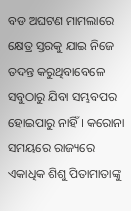ବଡ ଅଘଟଣ ମାମଲାରେ କ୍ଷେତ୍ର ସ୍ତରକୁ ଯାଇ ନିଜେ ତଦନ୍ତ କରୁଥିବାବେଳେ ସବୁଠାରୁ ଯିବା ସମ୍ଭବପର ହୋଇପାରୁ ନାହିଁ । କରୋନା ସମୟରେ ରାଜ୍ୟରେ ଏକାଧିକ ଶିଶୁ ପିତାମାତାଙ୍କୁ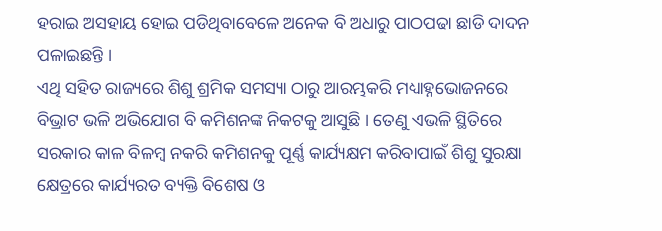ହରାଇ ଅସହାୟ ହୋଇ ପଡିଥିବାବେଳେ ଅନେକ ବି ଅଧାରୁ ପାଠପଢା ଛାଡି ଦାଦନ ପଳାଇଛନ୍ତି ।
ଏଥି ସହିତ ରାଜ୍ୟରେ ଶିଶୁ ଶ୍ରମିକ ସମସ୍ୟା ଠାରୁ ଆରମ୍ଭକରି ମଧ୍ୟାହ୍ନଭୋଜନରେ ବିଭ୍ରାଟ ଭଳି ଅଭିଯୋଗ ବି କମିଶନଙ୍କ ନିକଟକୁ ଆସୁଛି । ତେଣୁ ଏଭଳି ସ୍ଥିତିରେ ସରକାର କାଳ ବିଳମ୍ବ ନକରି କମିଶନକୁ ପୂର୍ଣ୍ଣ କାର୍ଯ୍ୟକ୍ଷମ କରିବାପାଇଁ ଶିଶୁ ସୁରକ୍ଷା କ୍ଷେତ୍ରରେ କାର୍ଯ୍ୟରତ ବ୍ୟକ୍ତି ବିଶେଷ ଓ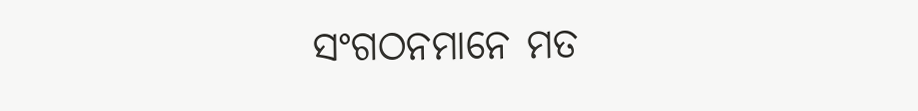ସଂଗଠନମାନେ ମତ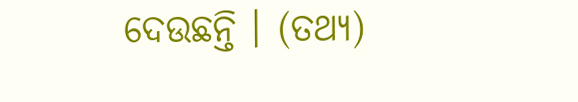ଦେଉଛନ୍ତି । (ତଥ୍ୟ)